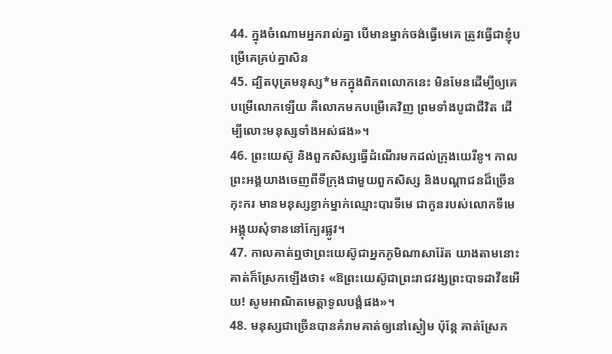44. ក្នុងចំណោមអ្នករាល់គ្នា បើមានម្នាក់ចង់ធ្វើមេគេ ត្រូវធ្វើជាខ្ញុំបម្រើគេគ្រប់គ្នាសិន
45. ដ្បិតបុត្រមនុស្ស*មកក្នុងពិភពលោកនេះ មិនមែនដើម្បីឲ្យគេបម្រើលោកឡើយ គឺលោកមកបម្រើគេវិញ ព្រមទាំងបូជាជីវិត ដើម្បីលោះមនុស្សទាំងអស់ផង»។
46. ព្រះយេស៊ូ និងពួកសិស្សធ្វើដំណើរមកដល់ក្រុងយេរីខូ។ កាលព្រះអង្គយាងចេញពីទីក្រុងជាមួយពួកសិស្ស និងបណ្ដាជនដ៏ច្រើនកុះករ មានមនុស្សខ្វាក់ម្នាក់ឈ្មោះបារទីមេ ជាកូនរបស់លោកទីមេ អង្គុយសុំទាននៅក្បែរផ្លូវ។
47. កាលគាត់ឮថាព្រះយេស៊ូជាអ្នកភូមិណាសារ៉ែត យាងតាមនោះ គាត់ក៏ស្រែកឡើងថា៖ «ឱព្រះយេស៊ូជាព្រះរាជវង្សព្រះបាទដាវីឌអើយ! សូមអាណិតមេត្តាទូលបង្គំផង»។
48. មនុស្សជាច្រើនបានគំរាមគាត់ឲ្យនៅស្ងៀម ប៉ុន្តែ គាត់ស្រែក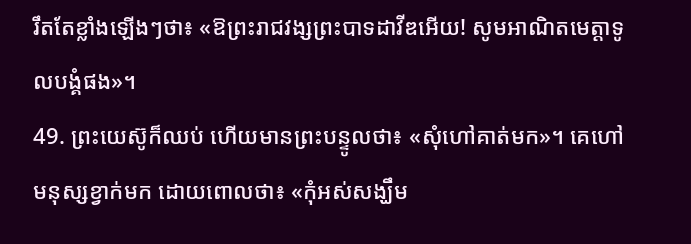រឹតតែខ្លាំងឡើងៗថា៖ «ឱព្រះរាជវង្សព្រះបាទដាវីឌអើយ! សូមអាណិតមេត្តាទូលបង្គំផង»។
49. ព្រះយេស៊ូក៏ឈប់ ហើយមានព្រះបន្ទូលថា៖ «សុំហៅគាត់មក»។ គេហៅមនុស្សខ្វាក់មក ដោយពោលថា៖ «កុំអស់សង្ឃឹម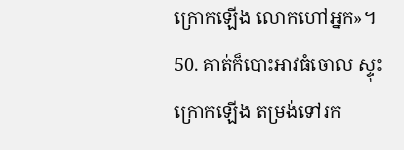ក្រោកឡើង លោកហៅអ្នក»។
50. គាត់ក៏បោះអាវធំចោល ស្ទុះក្រោកឡើង តម្រង់ទៅរក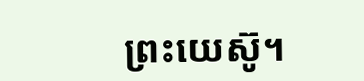ព្រះយេស៊ូ។